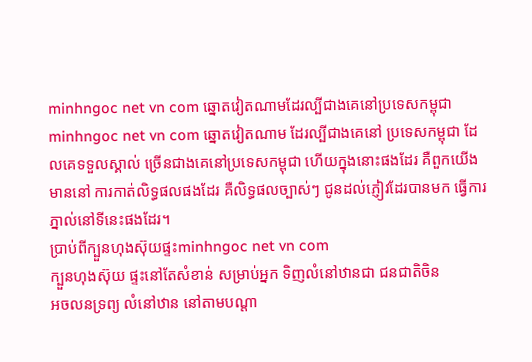minhngoc net vn com ឆ្នោតវៀតណាមដែរល្បីជាងគេនៅប្រទេសកម្ពុជា
minhngoc net vn com ឆ្នោតវៀតណាម ដែរល្បីជាងគេនៅ ប្រទេសកម្ពុជា ដែលគេទទួលស្គាល់ ច្រើនជាងគេនៅប្រទេសកម្ពុជា ហើយក្នុងនោះផងដែរ គឺពួកយើងមាននៅ ការកាត់លិទ្ធផលផងដែរ គឺលិទ្ធផលច្បាស់ៗ ជូនដល់ភ្ញៀវដែរបានមក ធ្វើការភ្នាល់នៅទីនេះផងដែរ។
ប្រាប់ពីក្បួនហុងស៊ុយផ្ទះminhngoc net vn com
ក្បួនហុងស៊ុយ ផ្ទះនៅតែសំខាន់ សម្រាប់អ្នក ទិញលំនៅឋានជា ជនជាតិចិន
អចលនទ្រព្យ លំនៅឋាន នៅតាមបណ្តា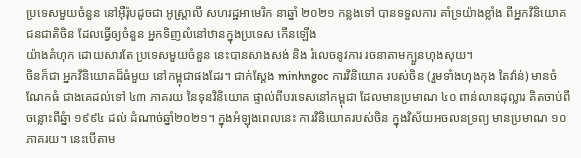ប្រទេសមួយចំនួន នៅអ៊ឺរ៉ុបដូចជា អូស្ត្រាលី សហរដ្ឋអាមេរិក នាឆ្នាំ ២០២១ កន្លងទៅ បានទទួលការ គាំទ្រយ៉ាងខ្លាំង ពីអ្នកវិនិយោគ ជនជាតិចិន ដែលធ្វើឲ្យចំនួន អ្នកទិញលំនៅឋានក្នុងប្រទេស កើនឡើង
យ៉ាងគំហុក ដោយសារតែ ប្រទេសមួយចំនួន នេះបានសាងសង់ និង រំលេចនូវការ រចនាតាមក្បួនហុងសុយ។
ចិនក៏ជា អ្នកវិនិយោគដ៏ធំមួយ នៅកម្ពុជាផងដែរ។ ជាក់ស្តែង minhngoc ការវិនិយោគ របស់ចិន (រួមទាំងហុងកុង តៃវ៉ាន់) មានចំណែកធំ ជាងគេដល់ទៅ ៤៣ ភាគរយ នៃទុនវិនិយោគ ផ្ទាល់ពីបរទេសនៅកម្ពុជា ដែលមានប្រមាណ ៤០ ពាន់លានដុល្លារ គិតចាប់ពីចន្លោះពីឆ្នំា ១៩៩៤ ដល់ ដំណាច់ឆ្នាំ២០២១។ ក្នុងអំឡុងពេលនេះ ការវិនិយោគរបស់ចិន ក្នុងវិស័យអចលនទ្រព្យ មានប្រមាណ ១០ ភាគរយ។ នេះបើតាម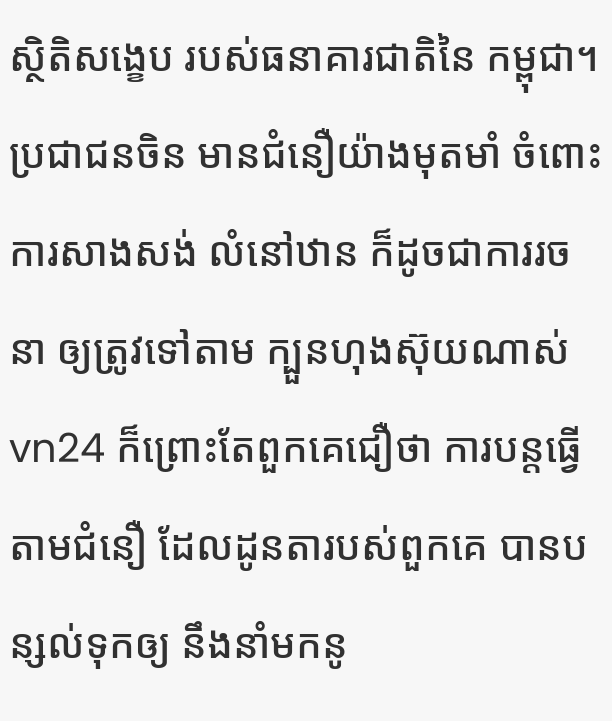ស្ថិតិសង្ខេប របស់ធនាគារជាតិនៃ កម្ពុជា។
ប្រជាជនចិន មានជំនឿយ៉ាងមុតមាំ ចំពោះការសាងសង់ លំនៅឋាន ក៏ដូចជាការរចនា ឲ្យត្រូវទៅតាម ក្បួនហុងស៊ុយណាស់ vn24 ក៏ព្រោះតែពួកគេជឿថា ការបន្តធ្វើតាមជំនឿ ដែលដូនតារបស់ពួកគេ បានបន្សល់ទុកឲ្យ នឹងនាំមកនូ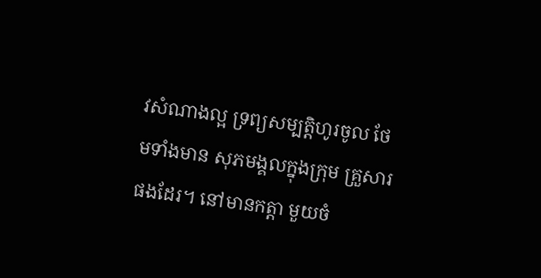វសំណាងល្អ ទ្រព្យសម្បត្តិហូរចូល ថែមទាំងមាន សុភមង្គលក្នុងក្រុម គ្រួសារផងដែរ។ នៅមានកត្តា មួយចំ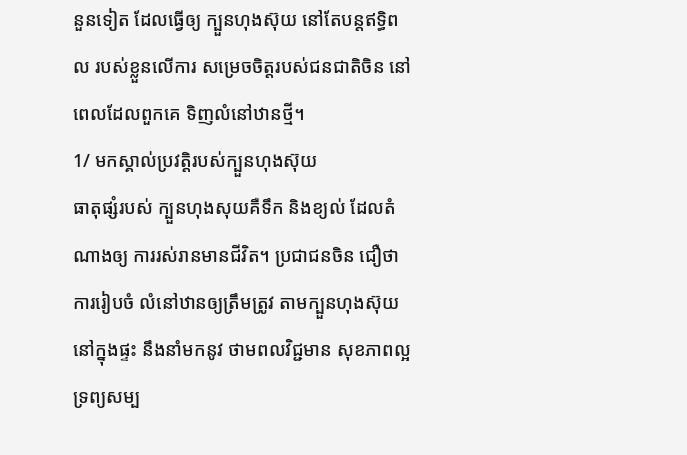នួនទៀត ដែលធ្វើឲ្យ ក្បួនហុងស៊ុយ នៅតែបន្តឥទ្ធិពល របស់ខ្លួនលើការ សម្រេចចិត្តរបស់ជនជាតិចិន នៅពេលដែលពួកគេ ទិញលំនៅឋានថ្មី។
1/ មកស្គាល់ប្រវត្តិរបស់ក្បួនហុងស៊ុយ
ធាតុផ្សំរបស់ ក្បួនហុងសុយគឺទឹក និងខ្យល់ ដែលតំណាងឲ្យ ការរស់រានមានជីវិត។ ប្រជាជនចិន ជឿថាការរៀបចំ លំនៅឋានឲ្យត្រឹមត្រូវ តាមក្បួនហុងស៊ុយ នៅក្នុងផ្ទះ នឹងនាំមកនូវ ថាមពលវិជ្ជមាន សុខភាពល្អ ទ្រព្យសម្ប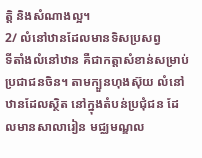ត្តិ និងសំណាងល្អ។
2/ លំនៅឋានដែលមានទិសប្រសព្វ
ទីតាំងលំនៅឋាន គឺជាកត្តាសំខាន់សម្រាប់ ប្រជាជនចិន។ តាមក្បួនហុងស៊ុយ លំនៅឋានដែលស្ថិត នៅក្នុងតំបន់ប្រជុំជន ដែលមានសាលារៀន មជ្ឈមណ្ឌល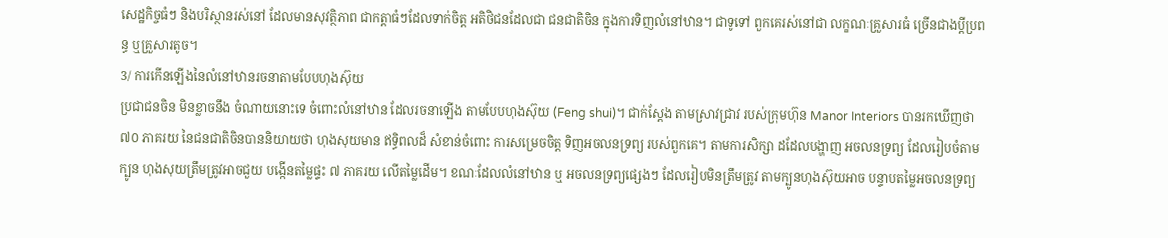សេដ្ឋកិច្ចធំៗ និងបរិស្ថានរស់នៅ ដែលមានសុវត្ថិភាព ជាកត្តាធំៗដែលទាក់ចិត្ត អតិថិជនដែលជា ជនជាតិចិន ក្នុងការទិញលំនៅឋាន។ ជាទូទៅ ពួកគេរស់នៅជា លក្ខណៈគ្រួសារធំ ច្រើនជាងប្តីប្រពន្ធ ឬគ្រួសារតូច។
3/ ការកើនឡើងនៃលំនៅឋានរចនាតាមបែបហុងស៊ុយ
ប្រជាជនចិន មិនខ្លាចនឹង ចំណាយនោះទេ ចំពោះលំនៅឋាន ដែលរចនាឡើង តាមបែបហុងស៊ុយ (Feng shui)។ ជាក់ស្តែង តាមស្រាវជ្រាវ របស់ក្រុមហ៊ុន Manor Interiors បានរកឃើញថា ៧០ ភាគរយ នៃជនជាតិចិនបាននិយាយថា ហុងសុយមាន ឥទ្ធិពលដ៏ សំខាន់ចំពោះ ការសម្រេចចិត្ត ទិញអចលនទ្រព្យ របស់ពួកគេ។ តាមការសិក្សា ដដែលបង្ហាញ អចលនទ្រព្យ ដែលរៀបចំតាមក្បូន ហុងសុយត្រឹមត្រូវអាចជួយ បង្កើនតម្លៃផ្ទះ ៧ ភាគរយ លើតម្លៃដើម។ ខណៈដែលលំនៅឋាន ឬ អចលនទ្រព្យផ្សេងៗ ដែលរៀបមិនត្រឹមត្រូវ តាមក្បូនហុងស៊ុយអាច បន្ទាបតម្លៃអចលនទ្រព្យ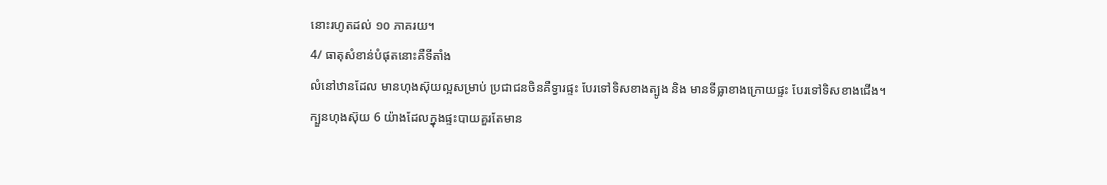នោះរហូតដល់ ១០ ភាគរយ។
4/ ធាតុសំខាន់បំផុតនោះគឺទីតាំង
លំនៅឋានដែល មានហុងស៊ុយល្អសម្រាប់ ប្រជាជនចិនគឺទ្វារផ្ទះ បែរទៅទិសខាងត្បូង និង មានទីធ្លាខាងក្រោយផ្ទះ បែរទៅទិសខាងជើង។
ក្បួនហុងស៊ុយ 6 យ៉ាងដែលក្នុងផ្ទះបាយគួរតែមាន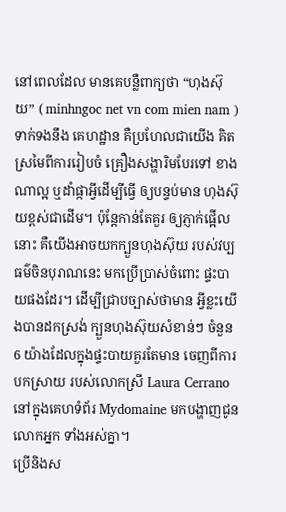នៅពេលដែល មានគេបន្លឺពាក្យថា “ហុងស៊ុយ” ( minhngoc net vn com mien nam ) ទាក់ទងនឹង គេហដ្ឋាន គឺប្រហែលជាយើង គិតស្រមៃពីការរៀបចំ គ្រឿងសង្ហារិមបែរទៅ ខាងណាល្អ ឬដាំផ្កាអ្វីដើម្បីធ្វើ ឲ្យបន្ទប់មាន ហុងស៊ុយខ្ពស់ជាដើម។ ប៉ុន្តែកាន់តែគួរ ឲ្យភ្ញាក់ផ្អើលនោះ គឺយើងអាចយកក្បួនហុងស៊ុយ របស់វប្បធម៌ចិនបុរាណនេះ មកប្រើប្រាស់ចំពោះ ផ្ទះបាយផងដែរ។ ដើម្បីជ្រាបច្បាស់ថាមាន អ្វីខ្លះយើងបានដកស្រង់ ក្បួនហុងស៊ុយសំខាន់ៗ ចំនួន 6 យ៉ាងដែលក្នុងផ្ទះបាយគួរតែមាន ចេញពីការបកស្រាយ របស់លោកស្រី Laura Cerrano នៅក្នុងគេហទំព័រ Mydomaine មកបង្ហាញជូនលោកអ្នក ទាំងអស់គ្នា។
ប្រើនិងស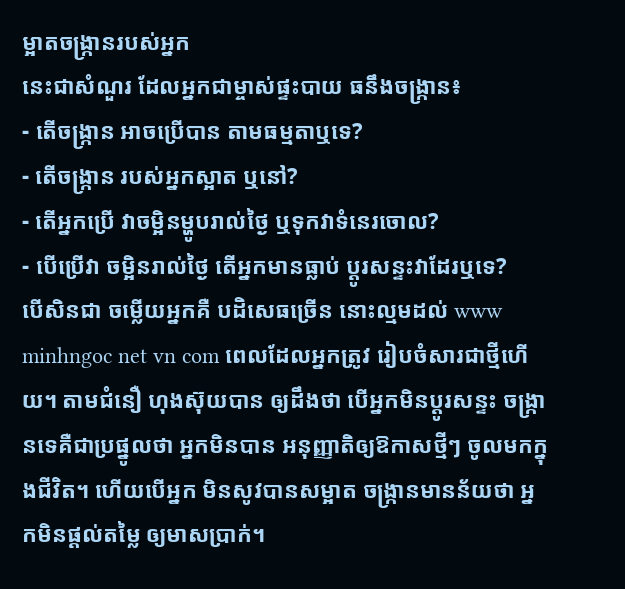ម្អាតចង្ក្រានរបស់អ្នក
នេះជាសំណួរ ដែលអ្នកជាម្ចាស់ផ្ទះបាយ ធនឹងចង្ក្រាន៖
- តើចង្រ្កាន អាចប្រើបាន តាមធម្មតាឬទេ?
- តើចង្រ្កាន របស់អ្នកស្អាត ឬនៅ?
- តើអ្នកប្រើ វាចម្អិនម្ហូបរាល់ថ្ងៃ ឬទុកវាទំនេរចោល?
- បើប្រើវា ចម្អិនរាល់ថ្ងៃ តើអ្នកមានធ្លាប់ ប្ដូរសន្ទះវាដែរឬទេ?
បើសិនជា ចម្លើយអ្នកគឺ បដិសេធច្រើន នោះល្មមដល់ www minhngoc net vn com ពេលដែលអ្នកត្រូវ រៀបចំសារជាថ្មីហើយ។ តាមជំនឿ ហុងស៊ុយបាន ឲ្យដឹងថា បើអ្នកមិនប្ដូរសន្ទះ ចង្ក្រានទេគឺជាប្រផ្នូលថា អ្នកមិនបាន អនុញ្ញាតិឲ្យឱកាសថ្មីៗ ចូលមកក្នុងជីវិត។ ហើយបើអ្នក មិនសូវបានសម្អាត ចង្រ្កានមានន័យថា អ្នកមិនផ្ដល់តម្លៃ ឲ្យមាសប្រាក់។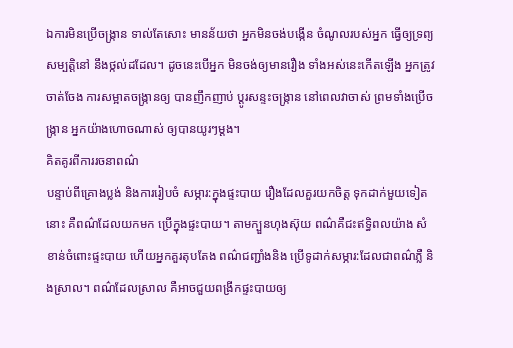ឯការមិនប្រើចង្ក្រាន ទាល់តែសោះ មានន័យថា អ្នកមិនចង់បង្កើន ចំណូលរបស់អ្នក ធ្វើឲ្យទ្រព្យសម្បត្តិនៅ នឹងថ្កល់ដដែល។ ដូចនេះបើអ្នក មិនចង់ឲ្យមានរឿង ទាំងអស់នេះកើតឡើង អ្នកត្រូវចាត់ចែង ការសម្អាតចង្ក្រានឲ្យ បានញឹកញាប់ ប្ដូរសន្ទះចង្ក្រាន នៅពេលវាចាស់ ព្រមទាំងប្រើចង្ក្រាន អ្នកយ៉ាងហោចណាស់ ឲ្យបានយូរៗម្ដង។
គិតគូរពីការរចនាពណ៌
បន្ទាប់ពីគ្រោងប្លង់ និងការរៀបចំ សម្ភារ:ក្នុងផ្ទះបាយ រឿងដែលគួរយកចិត្ត ទុកដាក់មួយទៀតនោះ គឺពណ៌ដែលយកមក ប្រើក្នុងផ្ទះបាយ។ តាមក្បួនហុងស៊ុយ ពណ៌គឺជះឥទ្ធិពលយ៉ាង សំខាន់ចំពោះផ្ទះបាយ ហើយអ្នកគួរតុបតែង ពណ៌ជញ្ជាំងនិង ប្រើទូដាក់សម្ភារ:ដែលជាពណ៌ភ្លឺ និងស្រាល។ ពណ៌ដែលស្រាល គឺអាចជួយពង្រីកផ្ទះបាយឲ្យ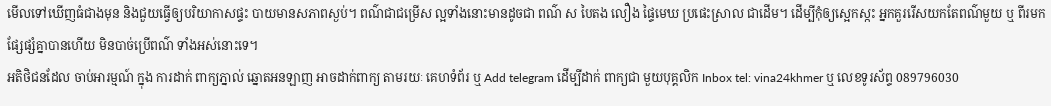មើលទៅឃើញធំជាងមុន និងជួយធ្វើឲ្យបរិយាកាសផ្ទះ បាយមានសភាពស្ងប់។ ពណ៌ជាជម្រើស ល្អទាំងនោះមានដូចជា ពណ៌ ស បៃតង លឿង ផ្ទៃមេឃ ប្រផេះស្រាល ជាដើម។ ដើម្បីកុំឲ្យស្អេកស្កះ អ្នកគួររើសយកតែពណ៌មួយ ឬ ពីរមកផ្សែផ្សំគ្នាបានហើយ មិនបាច់ប្រើពណ៌ ទាំងអស់នោះទេ។
អតិថិជនដែល ចាប់អារម្មណ៍ ក្នុង ការដាក់ ពាក្យភ្នាល់ ឆ្នោតអនឡាញ អាចដាក់ពាក្យ តាមរយៈ គេហទំព័រ ឬ Add telegram ដើម្បីដាក់ ពាក្យជា មួយបុគ្គលិក Inbox tel: vina24khmer ឬ លេខទូរស័ព្ទ 089796030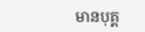មានបុគ្គ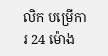លិក បម្រើការ 24 ម៉ោង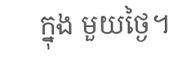ក្នុង មួយថ្ងៃ។